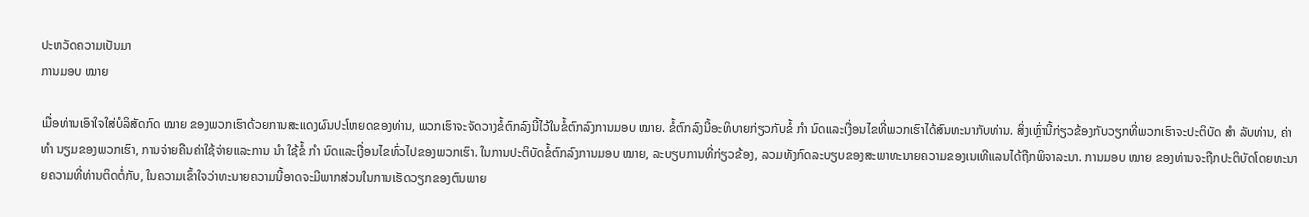ປະຫວັດຄວາມເປັນມາ
ການມອບ ໝາຍ

ເມື່ອທ່ານເອົາໃຈໃສ່ບໍລິສັດກົດ ໝາຍ ຂອງພວກເຮົາດ້ວຍການສະແດງຜົນປະໂຫຍດຂອງທ່ານ, ພວກເຮົາຈະຈັດວາງຂໍ້ຕົກລົງນີ້ໄວ້ໃນຂໍ້ຕົກລົງການມອບ ໝາຍ. ຂໍ້ຕົກລົງນີ້ອະທິບາຍກ່ຽວກັບຂໍ້ ກຳ ນົດແລະເງື່ອນໄຂທີ່ພວກເຮົາໄດ້ສົນທະນາກັບທ່ານ. ສິ່ງເຫຼົ່ານີ້ກ່ຽວຂ້ອງກັບວຽກທີ່ພວກເຮົາຈະປະຕິບັດ ສຳ ລັບທ່ານ, ຄ່າ ທຳ ນຽມຂອງພວກເຮົາ, ການຈ່າຍຄືນຄ່າໃຊ້ຈ່າຍແລະການ ນຳ ໃຊ້ຂໍ້ ກຳ ນົດແລະເງື່ອນໄຂທົ່ວໄປຂອງພວກເຮົາ. ໃນການປະຕິບັດຂໍ້ຕົກລົງການມອບ ໝາຍ, ລະບຽບການທີ່ກ່ຽວຂ້ອງ, ລວມທັງກົດລະບຽບຂອງສະພາທະນາຍຄວາມຂອງເນເທີແລນໄດ້ຖືກພິຈາລະນາ. ການມອບ ໝາຍ ຂອງທ່ານຈະຖືກປະຕິບັດໂດຍທະນາຍຄວາມທີ່ທ່ານຕິດຕໍ່ກັບ, ໃນຄວາມເຂົ້າໃຈວ່າທະນາຍຄວາມນີ້ອາດຈະມີພາກສ່ວນໃນການເຮັດວຽກຂອງຕົນພາຍ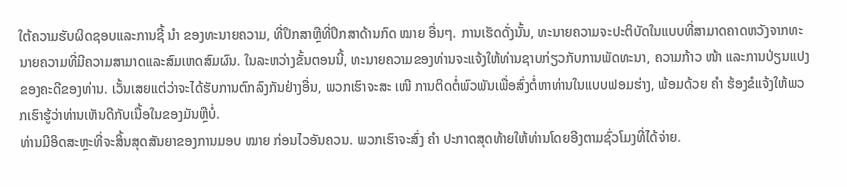ໃຕ້ຄວາມຮັບຜິດຊອບແລະການຊີ້ ນຳ ຂອງທະນາຍຄວາມ, ທີ່ປຶກສາຫຼືທີ່ປຶກສາດ້ານກົດ ໝາຍ ອື່ນໆ. ການເຮັດດັ່ງນັ້ນ, ທະນາຍຄວາມຈະປະຕິບັດໃນແບບທີ່ສາມາດຄາດຫວັງຈາກທະນາຍຄວາມທີ່ມີຄວາມສາມາດແລະສົມເຫດສົມຜົນ. ໃນລະຫວ່າງຂັ້ນຕອນນີ້, ທະນາຍຄວາມຂອງທ່ານຈະແຈ້ງໃຫ້ທ່ານຊາບກ່ຽວກັບການພັດທະນາ, ຄວາມກ້າວ ໜ້າ ແລະການປ່ຽນແປງຂອງຄະດີຂອງທ່ານ. ເວັ້ນເສຍແຕ່ວ່າຈະໄດ້ຮັບການຕົກລົງກັນຢ່າງອື່ນ, ພວກເຮົາຈະສະ ເໜີ ການຕິດຕໍ່ພົວພັນເພື່ອສົ່ງຕໍ່ຫາທ່ານໃນແບບຟອມຮ່າງ, ພ້ອມດ້ວຍ ຄຳ ຮ້ອງຂໍແຈ້ງໃຫ້ພວກເຮົາຮູ້ວ່າທ່ານເຫັນດີກັບເນື້ອໃນຂອງມັນຫຼືບໍ່.
ທ່ານມີອິດສະຫຼະທີ່ຈະສິ້ນສຸດສັນຍາຂອງການມອບ ໝາຍ ກ່ອນໄວອັນຄວນ. ພວກເຮົາຈະສົ່ງ ຄຳ ປະກາດສຸດທ້າຍໃຫ້ທ່ານໂດຍອີງຕາມຊົ່ວໂມງທີ່ໄດ້ຈ່າຍ.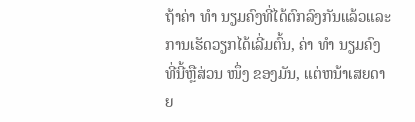ຖ້າຄ່າ ທຳ ນຽມຄົງທີ່ໄດ້ຕົກລົງກັນແລ້ວແລະການເຮັດວຽກໄດ້ເລີ່ມຕົ້ນ, ຄ່າ ທຳ ນຽມຄົງທີ່ນີ້ຫຼືສ່ວນ ໜຶ່ງ ຂອງມັນ, ແຕ່ຫນ້າເສຍດາຍ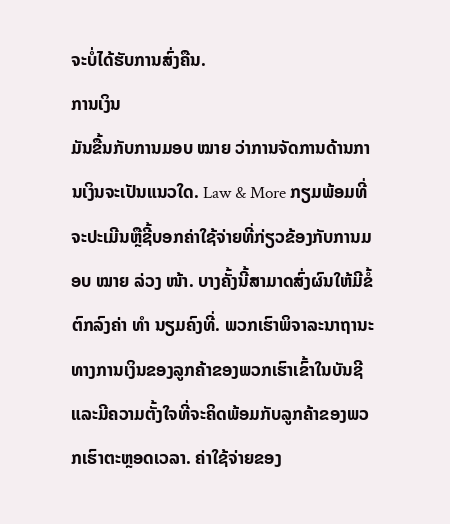ຈະບໍ່ໄດ້ຮັບການສົ່ງຄືນ.
ການເງິນ
ມັນຂື້ນກັບການມອບ ໝາຍ ວ່າການຈັດການດ້ານການເງິນຈະເປັນແນວໃດ. Law & More ກຽມພ້ອມທີ່ຈະປະເມີນຫຼືຊີ້ບອກຄ່າໃຊ້ຈ່າຍທີ່ກ່ຽວຂ້ອງກັບການມອບ ໝາຍ ລ່ວງ ໜ້າ. ບາງຄັ້ງນີ້ສາມາດສົ່ງຜົນໃຫ້ມີຂໍ້ຕົກລົງຄ່າ ທຳ ນຽມຄົງທີ່. ພວກເຮົາພິຈາລະນາຖານະທາງການເງິນຂອງລູກຄ້າຂອງພວກເຮົາເຂົ້າໃນບັນຊີແລະມີຄວາມຕັ້ງໃຈທີ່ຈະຄິດພ້ອມກັບລູກຄ້າຂອງພວກເຮົາຕະຫຼອດເວລາ. ຄ່າໃຊ້ຈ່າຍຂອງ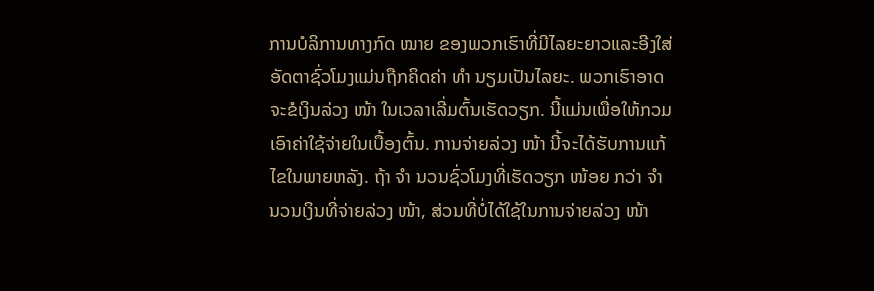ການບໍລິການທາງກົດ ໝາຍ ຂອງພວກເຮົາທີ່ມີໄລຍະຍາວແລະອີງໃສ່ອັດຕາຊົ່ວໂມງແມ່ນຖືກຄິດຄ່າ ທຳ ນຽມເປັນໄລຍະ. ພວກເຮົາອາດຈະຂໍເງິນລ່ວງ ໜ້າ ໃນເວລາເລີ່ມຕົ້ນເຮັດວຽກ. ນີ້ແມ່ນເພື່ອໃຫ້ກວມເອົາຄ່າໃຊ້ຈ່າຍໃນເບື້ອງຕົ້ນ. ການຈ່າຍລ່ວງ ໜ້າ ນີ້ຈະໄດ້ຮັບການແກ້ໄຂໃນພາຍຫລັງ. ຖ້າ ຈຳ ນວນຊົ່ວໂມງທີ່ເຮັດວຽກ ໜ້ອຍ ກວ່າ ຈຳ ນວນເງິນທີ່ຈ່າຍລ່ວງ ໜ້າ, ສ່ວນທີ່ບໍ່ໄດ້ໃຊ້ໃນການຈ່າຍລ່ວງ ໜ້າ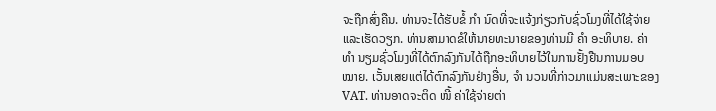ຈະຖືກສົ່ງຄືນ. ທ່ານຈະໄດ້ຮັບຂໍ້ ກຳ ນົດທີ່ຈະແຈ້ງກ່ຽວກັບຊົ່ວໂມງທີ່ໄດ້ໃຊ້ຈ່າຍແລະເຮັດວຽກ. ທ່ານສາມາດຂໍໃຫ້ນາຍທະນາຍຂອງທ່ານມີ ຄຳ ອະທິບາຍ. ຄ່າ ທຳ ນຽມຊົ່ວໂມງທີ່ໄດ້ຕົກລົງກັນໄດ້ຖືກອະທິບາຍໄວ້ໃນການຢັ້ງຢືນການມອບ ໝາຍ. ເວັ້ນເສຍແຕ່ໄດ້ຕົກລົງກັນຢ່າງອື່ນ, ຈຳ ນວນທີ່ກ່າວມາແມ່ນສະເພາະຂອງ VAT. ທ່ານອາດຈະຕິດ ໜີ້ ຄ່າໃຊ້ຈ່າຍຕ່າ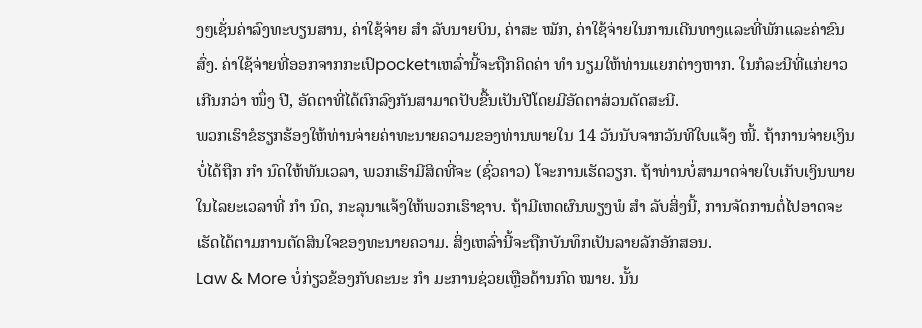ງໆເຊັ່ນຄ່າລົງທະບຽນສານ, ຄ່າໃຊ້ຈ່າຍ ສຳ ລັບນາຍບິນ, ຄ່າສະ ໝັກ, ຄ່າໃຊ້ຈ່າຍໃນການເດີນທາງແລະທີ່ພັກແລະຄ່າຂົນສົ່ງ. ຄ່າໃຊ້ຈ່າຍທີ່ອອກຈາກກະເປົpocketາເຫລົ່ານີ້ຈະຖືກຄິດຄ່າ ທຳ ນຽມໃຫ້ທ່ານແຍກຕ່າງຫາກ. ໃນກໍລະນີທີ່ແກ່ຍາວເກີນກວ່າ ໜຶ່ງ ປີ, ອັດຕາທີ່ໄດ້ຕົກລົງກັນສາມາດປັບຂື້ນເປັນປີໂດຍມີອັດຕາສ່ວນດັດສະນີ.
ພວກເຮົາຂໍຮຽກຮ້ອງໃຫ້ທ່ານຈ່າຍຄ່າທະນາຍຄວາມຂອງທ່ານພາຍໃນ 14 ວັນນັບຈາກວັນທີໃບແຈ້ງ ໜີ້. ຖ້າການຈ່າຍເງິນບໍ່ໄດ້ຖືກ ກຳ ນົດໃຫ້ທັນເວລາ, ພວກເຮົາມີສິດທີ່ຈະ (ຊົ່ວຄາວ) ໂຈະການເຮັດວຽກ. ຖ້າທ່ານບໍ່ສາມາດຈ່າຍໃບເກັບເງິນພາຍໃນໄລຍະເວລາທີ່ ກຳ ນົດ, ກະລຸນາແຈ້ງໃຫ້ພວກເຮົາຊາບ. ຖ້າມີເຫດຜົນພຽງພໍ ສຳ ລັບສິ່ງນີ້, ການຈັດການຕໍ່ໄປອາດຈະເຮັດໄດ້ຕາມການຕັດສິນໃຈຂອງທະນາຍຄວາມ. ສິ່ງເຫລົ່ານີ້ຈະຖືກບັນທຶກເປັນລາຍລັກອັກສອນ.
Law & More ບໍ່ກ່ຽວຂ້ອງກັບຄະນະ ກຳ ມະການຊ່ວຍເຫຼືອດ້ານກົດ ໝາຍ. ນັ້ນ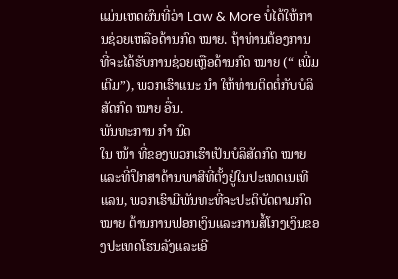ແມ່ນເຫດຜົນທີ່ວ່າ Law & More ບໍ່ໄດ້ໃຫ້ການຊ່ວຍເຫລືອດ້ານກົດ ໝາຍ. ຖ້າທ່ານຕ້ອງການທີ່ຈະໄດ້ຮັບການຊ່ວຍເຫຼືອດ້ານກົດ ໝາຍ (“ ເພີ່ມເຕີມ”), ພວກເຮົາແນະ ນຳ ໃຫ້ທ່ານຕິດຕໍ່ກັບບໍລິສັດກົດ ໝາຍ ອື່ນ.
ພັນທະການ ກຳ ນົດ
ໃນ ໜ້າ ທີ່ຂອງພວກເຮົາເປັນບໍລິສັດກົດ ໝາຍ ແລະທີ່ປຶກສາດ້ານພາສີທີ່ຕັ້ງຢູ່ໃນປະເທດເນເທີແລນ, ພວກເຮົາມີພັນທະທີ່ຈະປະຕິບັດຕາມກົດ ໝາຍ ຕ້ານການຟອກເງິນແລະການສໍ້ໂກງເງິນຂອງປະເທດໂຮນລັງແລະເອີ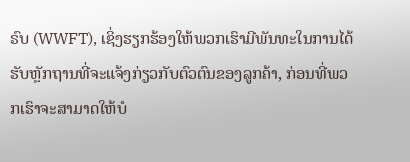ຣົບ (WWFT), ເຊິ່ງຮຽກຮ້ອງໃຫ້ພວກເຮົາມີພັນທະໃນການໄດ້ຮັບຫຼັກຖານທີ່ຈະແຈ້ງກ່ຽວກັບຕົວຕົນຂອງລູກຄ້າ, ກ່ອນທີ່ພວກເຮົາຈະສາມາດໃຫ້ບໍ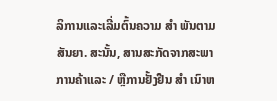ລິການແລະເລີ່ມຕົ້ນຄວາມ ສຳ ພັນຕາມສັນຍາ. ສະນັ້ນ, ສານສະກັດຈາກສະພາການຄ້າແລະ / ຫຼືການຢັ້ງຢືນ ສຳ ເນົາຫ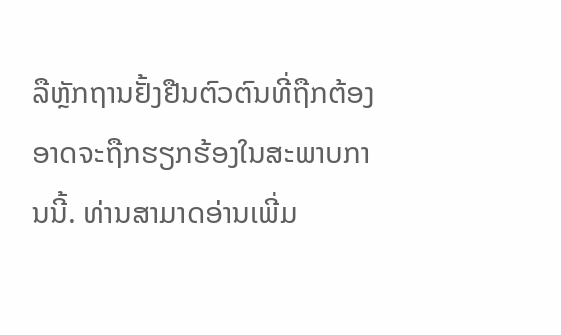ລືຫຼັກຖານຢັ້ງຢືນຕົວຕົນທີ່ຖືກຕ້ອງອາດຈະຖືກຮຽກຮ້ອງໃນສະພາບການນີ້. ທ່ານສາມາດອ່ານເພີ່ມ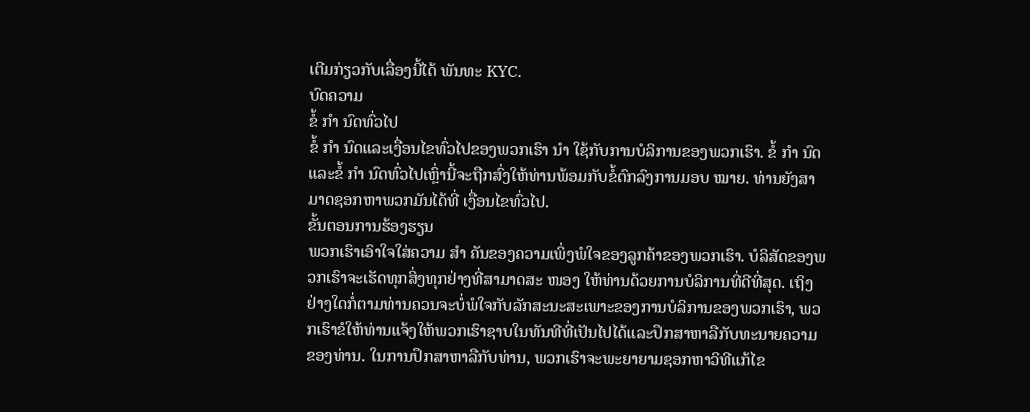ເຕີມກ່ຽວກັບເລື່ອງນີ້ໄດ້ ພັນທະ KYC.
ບົດຄວາມ
ຂໍ້ ກຳ ນົດທົ່ວໄປ
ຂໍ້ ກຳ ນົດແລະເງື່ອນໄຂທົ່ວໄປຂອງພວກເຮົາ ນຳ ໃຊ້ກັບການບໍລິການຂອງພວກເຮົາ. ຂໍ້ ກຳ ນົດແລະຂໍ້ ກຳ ນົດທົ່ວໄປເຫຼົ່ານີ້ຈະຖືກສົ່ງໃຫ້ທ່ານພ້ອມກັບຂໍ້ຕົກລົງການມອບ ໝາຍ. ທ່ານຍັງສາມາດຊອກຫາພວກມັນໄດ້ທີ່ ເງື່ອນໄຂທົ່ວໄປ.
ຂັ້ນຕອນການຮ້ອງຮຽນ
ພວກເຮົາເອົາໃຈໃສ່ຄວາມ ສຳ ຄັນຂອງຄວາມເພິ່ງພໍໃຈຂອງລູກຄ້າຂອງພວກເຮົາ. ບໍລິສັດຂອງພວກເຮົາຈະເຮັດທຸກສິ່ງທຸກຢ່າງທີ່ສາມາດສະ ໜອງ ໃຫ້ທ່ານດ້ວຍການບໍລິການທີ່ດີທີ່ສຸດ. ເຖິງຢ່າງໃດກໍ່ຕາມທ່ານຄວນຈະບໍ່ພໍໃຈກັບລັກສະນະສະເພາະຂອງການບໍລິການຂອງພວກເຮົາ, ພວກເຮົາຂໍໃຫ້ທ່ານແຈ້ງໃຫ້ພວກເຮົາຊາບໃນທັນທີທີ່ເປັນໄປໄດ້ແລະປຶກສາຫາລືກັບທະນາຍຄວາມຂອງທ່ານ. ໃນການປຶກສາຫາລືກັບທ່ານ, ພວກເຮົາຈະພະຍາຍາມຊອກຫາວິທີແກ້ໄຂ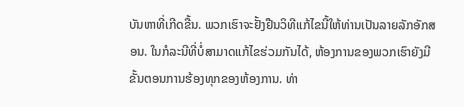ບັນຫາທີ່ເກີດຂື້ນ. ພວກເຮົາຈະຢັ້ງຢືນວິທີແກ້ໄຂນີ້ໃຫ້ທ່ານເປັນລາຍລັກອັກສອນ. ໃນກໍລະນີທີ່ບໍ່ສາມາດແກ້ໄຂຮ່ວມກັນໄດ້, ຫ້ອງການຂອງພວກເຮົາຍັງມີຂັ້ນຕອນການຮ້ອງທຸກຂອງຫ້ອງການ. ທ່າ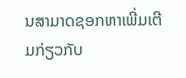ນສາມາດຊອກຫາເພີ່ມເຕີມກ່ຽວກັບ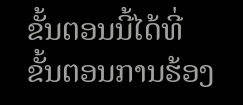ຂັ້ນຕອນນີ້ໄດ້ທີ່ ຂັ້ນຕອນການຮ້ອງ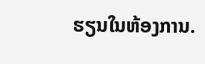ຮຽນໃນຫ້ອງການ.